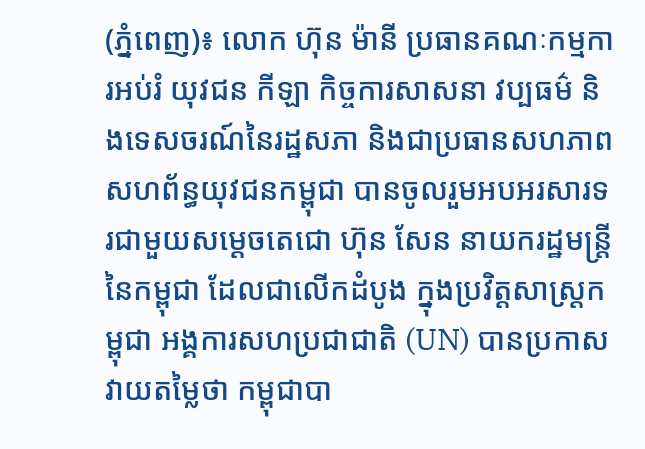(ភ្នំពេញ)៖ លោក ហ៊ុន ម៉ានី ប្រធានគណៈកម្មការអប់រំ យុវជន កីឡា កិច្ចការសាសនា វប្បធម៌ និងទេសចរណ៍នៃរដ្ឋសភា និងជាប្រធានសហភាពសហព័ន្ធយុវជនកម្ពុជា បានចូលរួមអបអរសារទរជាមួយសម្ដេចតេជោ ហ៊ុន សែន នាយករដ្ឋមន្ដ្រីនៃកម្ពុជា ដែលជាលើកដំបូង ក្នុងប្រវិត្ដសាស្ដ្រកម្ពុជា អង្គការសហប្រជាជាតិ (UN) បានប្រកាសវាយតម្លៃថា កម្ពុជាបា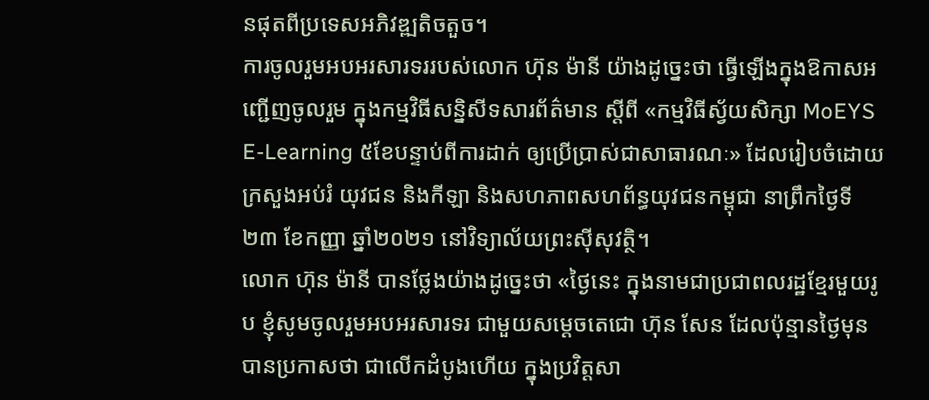នផុតពីប្រទេសអភិវឌ្ឍតិចតួច។
ការចូលរួមអបអរសារទររបស់លោក ហ៊ុន ម៉ានី យ៉ាងដូច្នេះថា ធ្វើឡើងក្នុងឱកាសអញ្ជើញចូលរួម ក្នុងកម្មវិធីសន្និសីទសារព័ត៌មាន ស្តីពី «កម្មវិធីស្វ័យសិក្សា MoEYS E-Learning ៥ខែបន្ទាប់ពីការដាក់ ឲ្យប្រើប្រាស់ជាសាធារណៈ» ដែលរៀបចំដោយ ក្រសួងអប់រំ យុវជន និងកីឡា និងសហភាពសហព័ន្ធយុវជនកម្ពុជា នាព្រឹកថ្ងៃទី២៣ ខែកញ្ញា ឆ្នាំ២០២១ នៅវិទ្យាល័យព្រះស៊ីសុវត្ថិ។
លោក ហ៊ុន ម៉ានី បានថ្លែងយ៉ាងដូច្នេះថា «ថ្ងៃនេះ ក្នុងនាមជាប្រជាពលរដ្ឋខ្មែរមួយរូប ខ្ញុំសូមចូលរួមអបអរសារទរ ជាមួយសម្ដេចតេជោ ហ៊ុន សែន ដែលប៉ុន្មានថ្ងៃមុន បានប្រកាសថា ជាលើកដំបូងហើយ ក្នុងប្រវិត្ដសា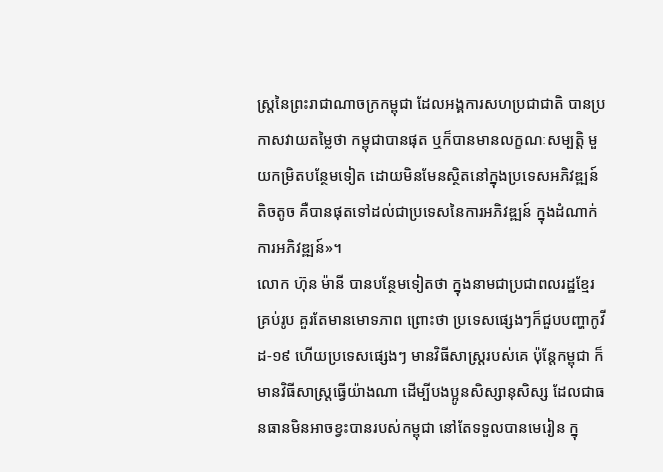ស្ដ្រនៃព្រះរាជាណាចក្រកម្ពុជា ដែលអង្គការសហប្រជាជាតិ បានប្រកាសវាយតម្លៃថា កម្ពុជាបានផុត ឬក៏បានមានលក្ខណៈសម្បត្ដិ មួយកម្រិតបន្ថែមទៀត ដោយមិនមែនស្ថិតនៅក្នុងប្រទេសអភិវឌ្ឍន៍តិចតូច គឺបានផុតទៅដល់ជាប្រទេសនៃការអភិវឌ្ឍន៍ ក្នុងដំណាក់ការអភិវឌ្ឍន៍»។
លោក ហ៊ុន ម៉ានី បានបន្ថែមទៀតថា ក្នុងនាមជាប្រជាពលរដ្ឋខ្មែរគ្រប់រូប គួរតែមានមោទភាព ព្រោះថា ប្រទេសផ្សេងៗក៏ជួបបញ្ហាកូវីដ-១៩ ហើយប្រទេសផ្សេងៗ មានវិធីសាស្ដ្ររបស់គេ ប៉ុន្ដែកម្ពុជា ក៏មានវិធីសាស្ដ្រធ្វើយ៉ាងណា ដើម្បីបងប្អូនសិស្សានុសិស្ស ដែលជាធនធានមិនអាចខ្វះបានរបស់កម្ពុជា នៅតែទទួលបានមេរៀន ក្នុ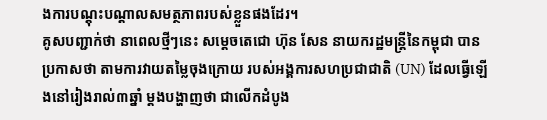ងការបណ្ដុះបណ្ដាលសមត្ថភាពរបស់ខ្លួនផងដែរ។
គូសបញ្ជាក់ថា នាពេលថ្មីៗនេះ សម្តេចតេជោ ហ៊ុន សែន នាយករដ្ឋមន្រ្តីនៃកម្ពុជា បានប្រកាសថា តាមការវាយតម្លៃចុងក្រោយ របស់អង្គការសហប្រជាជាតិ (UN) ដែលធ្វើឡើងនៅរៀងរាល់៣ឆ្នាំ ម្តងបង្ហាញថា ជាលើកដំបូង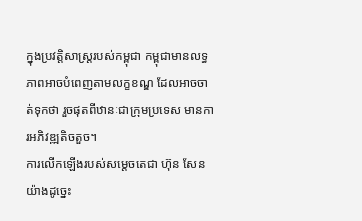ក្នុងប្រវត្តិសាស្រ្តរបស់កម្ពុជា កម្ពុជាមានលទ្ធភាពអាចបំពេញតាមលក្ខខណ្ឌ ដែលអាចចាត់ទុកថា រួចផុតពីឋានៈជាក្រុមប្រទេស មានការអភិវឌ្ឍតិចតួច។
ការលើកឡើងរបស់សម្តេចតេជា ហ៊ុន សែន យ៉ាងដូច្នេះ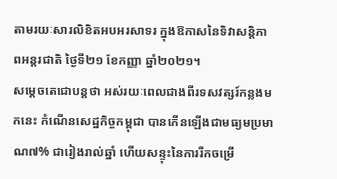តាមរយៈសារលិខិតអបអរសាទរ ក្នុងឱកាសនៃទិវាសន្តិភាពអន្តរជាតិ ថ្ងៃទី២១ ខែកញ្ញា ឆ្នាំ២០២១។
សម្តេចតេជោបន្តថា អស់រយៈពេលជាងពីរទសវត្សរ៍កន្លងមកនេះ កំណើនសេដ្ឋកិច្ចកម្ពុជា បានកើនឡើងជាមធ្យមប្រមាណ៧% ជារៀងរាល់ឆ្នាំ ហើយសន្ទុះនៃការរីកចម្រើ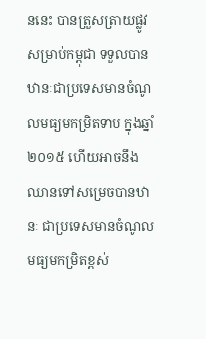ននេះ បានត្រួសត្រាយផ្លូវសម្រាប់កម្ពុជា ទទួលបានឋានៈជាប្រទេសមានចំណូលមធ្យមកម្រិតទាប ក្នុងឆ្នាំ២០១៥ ហើយអាចនឹងឈានទៅសម្រេចបានឋានៈ ជាប្រទេសមានចំណូលមធ្យមកម្រិតខ្ពស់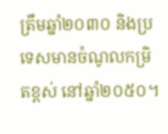ត្រឹមឆ្នាំ២០៣០ និងប្រទេសមានចំណូលកម្រិតខ្ពស់ នៅឆ្នាំ២០៥០។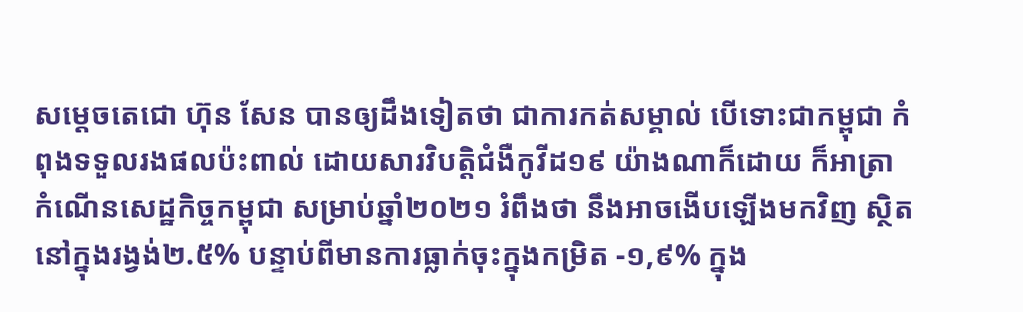សម្តេចតេជោ ហ៊ុន សែន បានឲ្យដឹងទៀតថា ជាការកត់សម្គាល់ បើទោះជាកម្ពុជា កំពុងទទួលរងផលប៉ះពាល់ ដោយសារវិបត្តិជំងឺកូវីដ១៩ យ៉ាងណាក៏ដោយ ក៏អាត្រា កំណើនសេដ្ឋកិច្ចកម្ពុជា សម្រាប់ឆ្នាំ២០២១ រំពឹងថា នឹងអាចងើបឡើងមកវិញ ស្ថិតនៅក្នុងរង្វង់២.៥% បន្ទាប់ពីមានការធ្លាក់ចុះក្នុងកម្រិត -១,៩% ក្នុង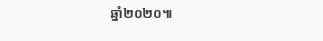ឆ្នាំ២០២០៕